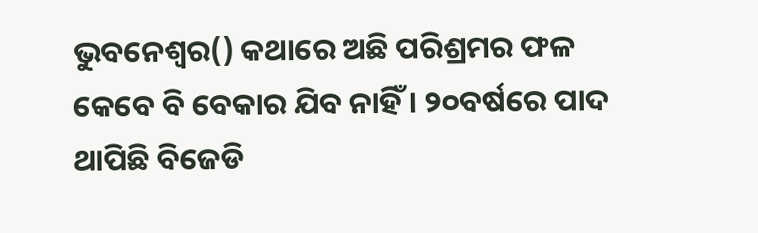ଭୁବନେଶ୍ୱର() କଥାରେ ଅଛି ପରିଶ୍ରମର ଫଳ କେବେ ବି ବେକାର ଯିବ ନାହିଁ । ୨୦ବର୍ଷରେ ପାଦ ଥାପିଛି ବିଜେଡି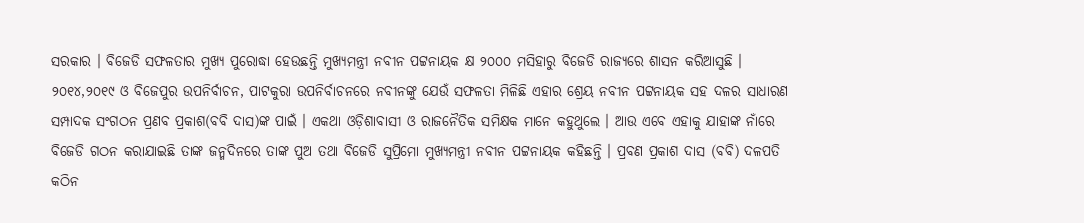ସରକାର । ବିଜେଡି ସଫଳତାର ମୁଖ୍ୟ ପୁରୋଦ୍ଧା ହେଉଛନ୍ତି ମୁଖ୍ୟମନ୍ତ୍ରୀ ନବୀନ ପଟ୍ଟନାୟକ କ୍ଷ ୨୦୦୦ ମସିହାରୁ ବିଜେଡି ରାଜ୍ୟରେ ଶାସନ କରିଆସୁଛି । ୨୦୧୪,୨୦୧୯ ଓ ବିଜେପୁର ଉପନିର୍ବାଚନ, ପାଟକୁରା ଉପନିର୍ବାଚନରେ ନବୀନଙ୍କୁ ଯେଉଁ ସଫଳତା ମିଳିଛି ଏହାର ଶ୍ରେୟ ନବୀନ ପଟ୍ଟନାୟକ ସହ ଦଳର ସାଧାରଣ ସମ୍ପାଦକ ସଂଗଠନ ପ୍ରଣବ ପ୍ରକାଶ(ବବି ଦାସ)ଙ୍କ ପାଇଁ । ଏକଥା ଓଡ଼ିଶାବାସୀ ଓ ରାଜନୈତିକ ସମିକ୍ଷକ ମାନେ କହୁଥୁଲେ । ଆଉ ଏବେ ଏହାକୁ ଯାହାଙ୍କ ନାଁରେ ବିଜେଡି ଗଠନ କରାଯାଇଛି ତାଙ୍କ ଜନ୍ମଦିନରେ ତାଙ୍କ ପୁଅ ତଥା ବିଜେଡି ସୁପ୍ରିମୋ ମୁଖ୍ୟମନ୍ତ୍ରୀ ନବୀନ ପଟ୍ଟନାୟକ କହିଛନ୍ତି । ପ୍ରବଣ ପ୍ରକାଶ ଦାସ (ବବି) ଦଳପତି କଠିନ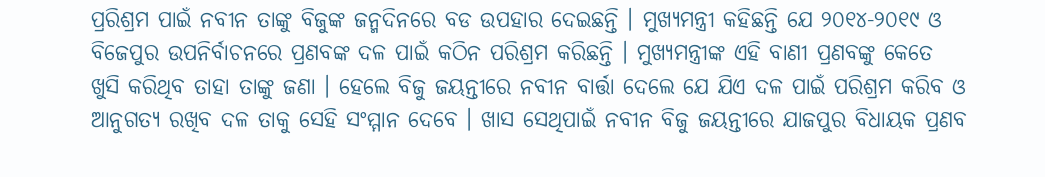ପ୍ରରିଶ୍ରମ ପାଇଁ ନବୀନ ତାଙ୍କୁ ବିଜୁଙ୍କ ଜନ୍ମଦିନରେ ବଡ ଉପହାର ଦେଇଛନ୍ତି । ମୁଖ୍ୟମନ୍ତ୍ରୀ କହିଛନ୍ତି ଯେ ୨୦୧୪-୨୦୧୯ ଓ ବିଜେପୁର ଉପନିର୍ବାଚନରେ ପ୍ରଣବଙ୍କ ଦଳ ପାଇଁ କଠିନ ପରିଶ୍ରମ କରିଛନ୍ତି । ମୁଖ୍ୟମନ୍ତ୍ରୀଙ୍କ ଏହି ବାଣୀ ପ୍ରଣବଙ୍କୁ କେତେ ଖୁସି କରିଥିବ ତାହା ତାଙ୍କୁ ଜଣା । ହେଲେ ବିଜୁ ଜୟନ୍ତୀରେ ନବୀନ ବାର୍ତ୍ତା ଦେଲେ ଯେ ଯିଏ ଦଳ ପାଇଁ ପରିଶ୍ରମ କରିବ ଓ ଆନୁଗତ୍ୟ ରଖିବ ଦଳ ତାକୁ ସେହି ସଂମ୍ମାନ ଦେବେ । ଖାସ ସେଥିପାଇଁ ନବୀନ ବିଜୁ ଜୟନ୍ତୀରେ ଯାଜପୁର ବିଧାୟକ ପ୍ରଣବ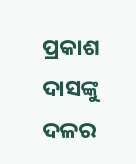ପ୍ରକାଶ ଦାସଙ୍କୁ ଦଳର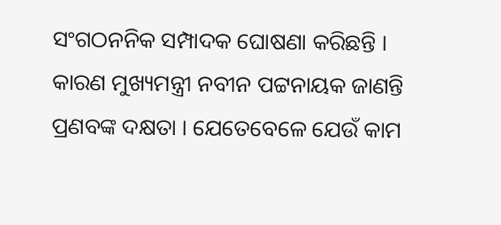ସଂଗଠନନିକ ସମ୍ପାଦକ ଘୋଷଣା କରିଛନ୍ତି ।
କାରଣ ମୁଖ୍ୟମନ୍ତ୍ରୀ ନବୀନ ପଟ୍ଟନାୟକ ଜାଣନ୍ତି ପ୍ରଣବଙ୍କ ଦକ୍ଷତା । ଯେତେବେଳେ ଯେଉଁ କାମ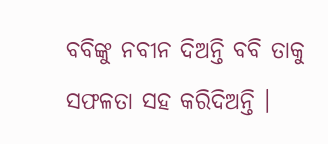ବବିଙ୍କୁ ନବୀନ ଦିଅନ୍ତି ବବି ତାକୁ ସଫଳତା ସହ କରିଦିଅନ୍ତି ।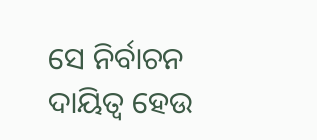ସେ ନିର୍ବାଚନ ଦାୟିତ୍ୱ ହେଉ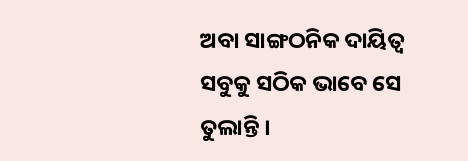ଅବା ସାଙ୍ଗଠନିକ ଦାୟିତ୍ୱ ସବୁକୁ ସଠିକ ଭାବେ ସେ ତୁଲାନ୍ତି ।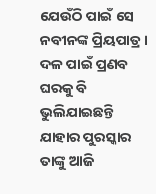ଯେଉଁଠି ପାଇଁ ସେ ନବୀନଙ୍କ ପ୍ରିୟପାତ୍ର । ଦଳ ପାଇଁ ପ୍ରଣବ ଘରକୁ ବି ଭୁଲିଯାଇଛନ୍ତି ଯାହାର ପୁରସ୍କାର ତାଙ୍କୁ ଆଜି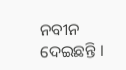ନବୀନ ଦେଇଛନ୍ତି ।